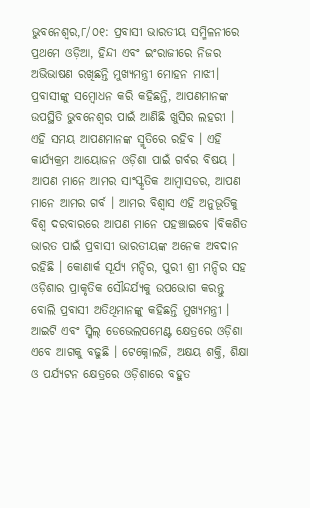ଭୁବନେଶ୍ୱର,୮/୦୧: ପ୍ରବାସୀ ଭାରତୀୟ ସମ୍ମିଳନୀରେ ପ୍ରଥମେ ଓଡ଼ିଆ, ହିନ୍ଦୀ ଏବଂ ଇଂରାଜୀରେ ନିଜର ଅଭିଭାଷଣ ରଖିଛନ୍ତି ମୁଖ୍ୟମନ୍ତ୍ରୀ ମୋହନ ମାଝୀ। ପ୍ରବାସୀଙ୍କୁ ସମ୍ବୋଧନ କରି କହିଛନ୍ତି, ଆପଣମାନଙ୍କ ଉପସ୍ଥିତି ଭୁବନେଶ୍ଵର ପାଇଁ ଆଣିଛି ଖୁସିର ଲହରୀ । ଏହି ସମୟ ଆପଣମାନଙ୍କ ସ୍ମୃତିରେ ରହିବ । ଏହି କାର୍ଯ୍ୟକ୍ରମ ଆୟୋଜନ ଓଡ଼ିଶା ପାଇଁ ଗର୍ବର ବିଷୟ । ଆପଣ ମାନେ ଆମର ସାଂସ୍କୃତିକ ଆମ୍ବାସଡର, ଆପଣ ମାନେ ଆମର ଗର୍ବ । ଆମର ବିଶ୍ବାସ ଏହି ଅନୁଭୂତିକୁ ବିଶ୍ଵ ଦରବାରରେ ଆପଣ ମାନେ ପହଞ୍ଚାଇବେ ।ବିକଶିତ ଭାରତ ପାଇଁ ପ୍ରବାସୀ ଭାରତୀୟଙ୍କ ଅନେକ ଅବଦାନ ରହିଛି । କୋଣାର୍କ ସୂର୍ଯ୍ୟ ମନ୍ଦିର, ପୁରୀ ଶ୍ରୀ ମନ୍ଦିର ସହ ଓଡ଼ିଶାର ପ୍ରାକୃତିକ ସୌନ୍ଦର୍ଯ୍ୟକୁ ଉପଭୋଗ କରନ୍ତୁ ବୋଲି ପ୍ରବାସୀ ଅତିଥିମାନଙ୍କୁ କହିଛନ୍ତି ମୁଖ୍ୟମନ୍ତ୍ରୀ । ଆଇଟି ଏବଂ ସ୍କିଲ୍ ଡେଭେଲପମେଣ୍ଟ କ୍ଷେତ୍ରରେ ଓଡ଼ିଶା ଏବେ ଆଗକୁ ବଢୁଛି । ଟେକ୍ନୋଲଜି, ଅକ୍ଷୟ ଶକ୍ତି, ଶିକ୍ଷା ଓ ପର୍ଯ୍ୟଟନ କ୍ଷେତ୍ରରେ ଓଡ଼ିଶାରେ ବହୁତ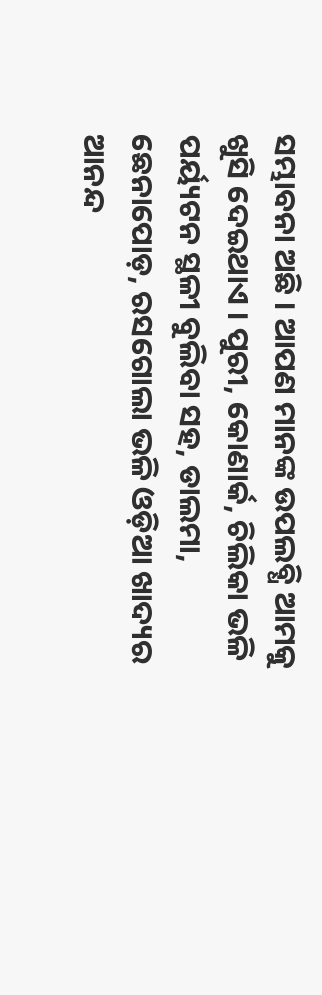ସମ୍ଭାବନା ଅଛି । ଆପଣ ମାନଙ୍କ ଉପଲବ୍ଧି ଆମକୁ ଖୁସି ଦେଇଥାଏ । ପୁରୀ, କୋଣାର୍କ, ଚିଲିକା ଭଳି ପର୍ୟ୍ୟଟନ ସ୍ଥଳୀ ବୁଲିବା ସହ, ଡାଲମା, ଛେନାପୋଡ଼, ରସଗୋଲା ଭଳି ଓଡ଼ିଆ ଖାଦ୍ୟର ଆନନ୍ଦ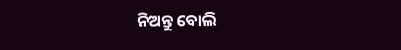ନିଅନ୍ତୁ ବୋଲି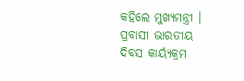କହିଲେ ମୁଖ୍ୟମନ୍ତ୍ରୀ । ପ୍ରବାସୀ ଭାରତୀୟ ଦିବସ କାର୍ୟ୍ୟକ୍ରମ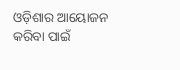ଓଡ଼ିଶାର ଆୟୋଜନ କରିବା ପାଇଁ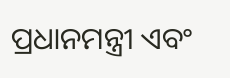ପ୍ରଧାନମନ୍ତ୍ରୀ ଏବଂ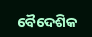ବୈଦେଶିକ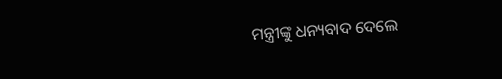ମନ୍ତ୍ରୀଙ୍କୁ ଧନ୍ୟବାଦ ଦେଲେ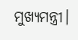ମୁଖ୍ୟମନ୍ତ୍ରୀ।